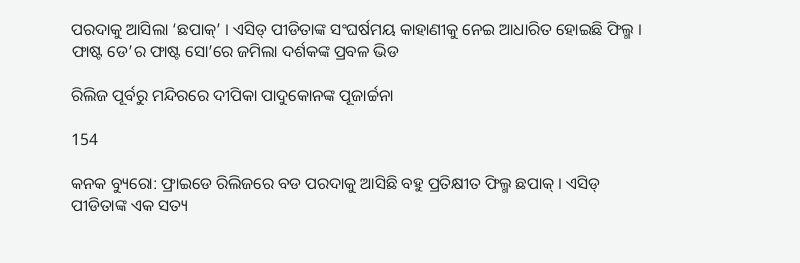ପରଦାକୁ ଆସିଲା ‘ଛପାକ୍’ । ଏସିଡ୍ ପୀଡିତାଙ୍କ ସଂଘର୍ଷମୟ କାହାଣୀକୁ ନେଇ ଆଧାରିତ ହୋଇଛି ଫିଲ୍ମ । ଫାଷ୍ଟ ଡେ’ର ଫାଷ୍ଟ ସୋ’ରେ ଜମିଲା ଦର୍ଶକଙ୍କ ପ୍ରବଳ ଭିଡ

ରିଲିଜ ପୂର୍ବରୁ ମନ୍ଦିରରେ ଦୀପିକା ପାଦୁକୋନଙ୍କ ପୂଜାର୍ଚ୍ଚନା

154

କନକ ବ୍ୟୁରୋ: ଫ୍ରାଇଡେ ରିଲିଜରେ ବଡ ପରଦାକୁ ଆସିଛି ବହୁ ପ୍ରତିକ୍ଷୀତ ଫିଲ୍ମ ଛପାକ୍ । ଏସିଡ୍ ପୀଡିତାଙ୍କ ଏକ ସତ୍ୟ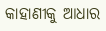କାହାଣୀକୁ ଆଧାର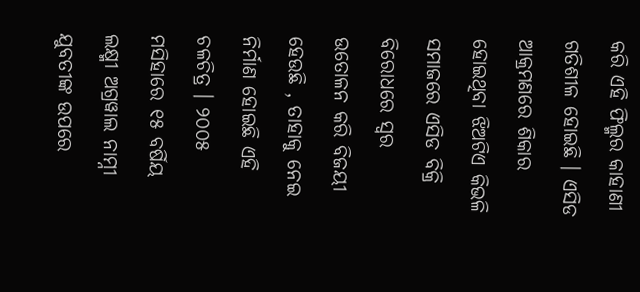କରି ଏହି ଫିଲ୍ମର କାହାଣୀ ଗତିଶୀଳ ହୋଇଛି । ଏସିଡ ଆକ୍ରମଣରେ ଶିକାର ହୋଇଥିବା ଝିଅଟିଏ କିଭଳି ସମାଜରେ ଏସିଡ ବିକ୍ରି ବିରୋଧରେ ସ୍ୱର ଉତୋଳନ କରି ବିଜୟୀ ହେଉଛି , ତାହାକୁ ନେଇ ନିର୍ମାଣ ହୋଇଛି ଏହି ଚଳଚିତ୍ର । ୨୦୦୫ ମସିହାରେ ୧୫ ବର୍ଷିୟ ଲକ୍ଷ୍ମୀ ଅଗ୍ରୱାଲ ନାମ୍ନୀ ଯୁବତୀଙ୍କ ଉପରେ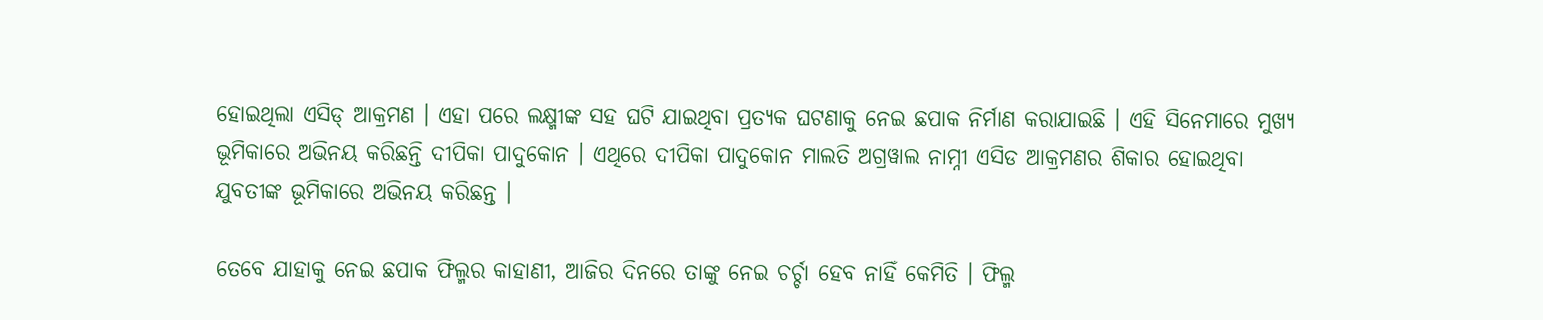ହୋଇଥିଲା ଏସିଡ୍ ଆକ୍ରମଣ । ଏହା ପରେ ଲକ୍ଷ୍ମୀଙ୍କ ସହ ଘଟି ଯାଇଥିବା ପ୍ରତ୍ୟକ ଘଟଣାକୁ ନେଇ ଛପାକ ନିର୍ମାଣ କରାଯାଇଛି । ଏହି ସିନେମାରେ ମୁଖ୍ୟ ଭୂମିକାରେ ଅଭିନୟ କରିଛନ୍ତି ଦୀପିକା ପାଦୁକୋନ । ଏଥିରେ ଦୀପିକା ପାଦୁକୋନ ମାଲତି ଅଗ୍ରୱାଲ ନାମ୍ନୀ ଏସିଡ ଆକ୍ରମଣର ଶିକାର ହୋଇଥିବା ଯୁବତୀଙ୍କ ଭୂମିକାରେ ଅଭିନୟ କରିଛନ୍ତ ।

ତେବେ ଯାହାକୁ ନେଇ ଛପାକ ଫିଲ୍ମର କାହାଣୀ, ଆଜିର ଦିନରେ ତାଙ୍କୁ ନେଇ ଚର୍ଚ୍ଚା ହେବ ନାହିଁ କେମିତି । ଫିଲ୍ମ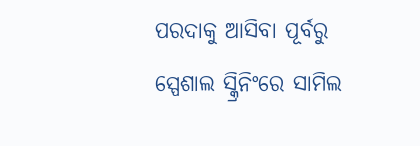ପରଦାକୁ ଆସିବା ପୂର୍ବରୁ ସ୍ପେଶାଲ ସ୍କ୍ରିନିଂରେ ସାମିଲ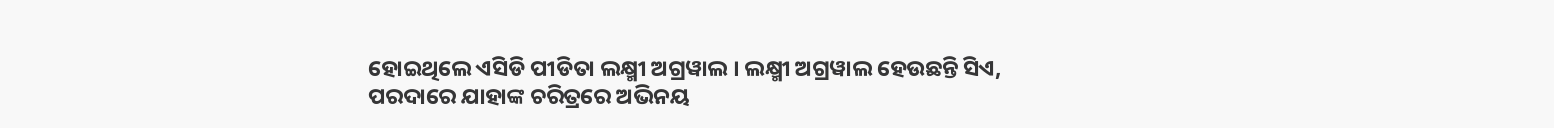ହୋଇଥିଲେ ଏସିଡି ପୀଡିତା ଲକ୍ଷ୍ମୀ ଅଗ୍ରୱାଲ । ଲକ୍ଷ୍ମୀ ଅଗ୍ରୱାଲ ହେଉଛନ୍ତି ସିଏ, ପରଦାରେ ଯାହାଙ୍କ ଚରିତ୍ରରେ ଅଭିନୟ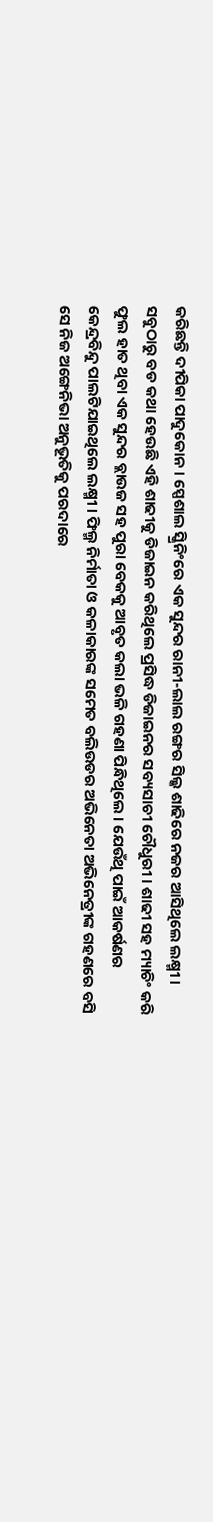କରିଛନ୍ତି ଦୀପିକା ପାଦୁକୋନ । ସ୍ପେଶାଲ ସ୍କ୍ରିନିଂରେ ଏକ ସୁନ୍ଦର ରାନୀ-ଲାଲ ରଙ୍ଗର ସିଲ୍କ ଶାଢିରେ ନଜର ଆସିଥିଲେ ଲକ୍ଷ୍ମୀ । ସବୁଠାରୁ ବଡ କଥା ହେଉଛି ଏହି ଶାଢୀକୁ ଡିଜାଇନ କରିଥିଲେ ପ୍ରସିଦ୍ଧ ଡିଜାଇନର ସବ୍ୟସାଚୀ ଚୌଧୁରୀ । ଶାଢୀ ସହ ମ୍ୟାଚିଂ କରି ଫୁଲ ହାତ ଥିବା ଏକ ସୁନ୍ଦର ବ୍ଲାଉଜ ସହ ପୁରା ବେକକୁ ଆବୃତ କଲା ଭଳି ଗହଣା ପିନ୍ଧିଥିଲେ । ଯେଉଁଥି ପାଇଁ ଆକର୍ଷଣର କେନ୍ଦ୍ରବିନ୍ଦୁ ପାଲଟିଯାଇଥିଲେ ଲକ୍ଷ୍ମୀ । ଫିଲ୍ମ ନିର୍ମାତା ଓ କଳାକାରଙ୍କ ସମେତ ବଲିଉଡର ଅଭିନେତା ଅଭିନେତ୍ରୀଙ୍କ ଗହଣରେ ବସି ସେ ନିଜ ଅଙ୍ଗେନିଭା ଅନୁଭୂତିକୁ ପରଦାରେ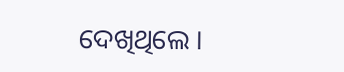ଦେଖିଥିଲେ ।